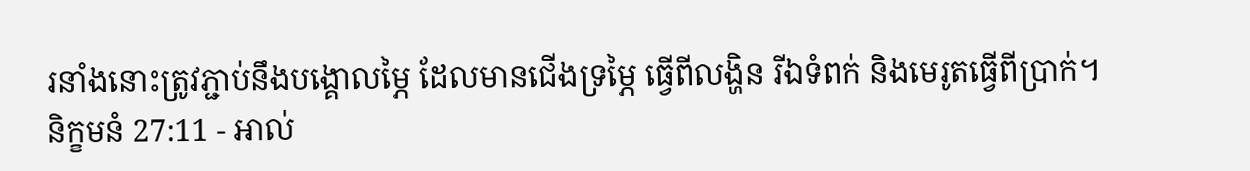រនាំងនោះត្រូវភ្ជាប់នឹងបង្គោលម្ភៃ ដែលមានជើងទ្រម្ភៃ ធ្វើពីលង្ហិន រីឯទំពក់ និងមេរូតធ្វើពីប្រាក់។
និក្ខមនំ 27:11 - អាល់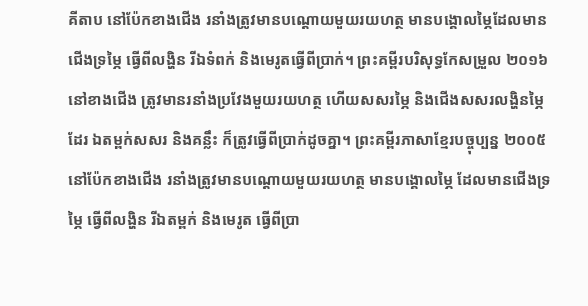គីតាប នៅប៉ែកខាងជើង រនាំងត្រូវមានបណ្តោយមួយរយហត្ថ មានបង្គោលម្ភៃដែលមានជើងទ្រម្ភៃ ធ្វើពីលង្ហិន រីឯទំពក់ និងមេរូតធ្វើពីប្រាក់។ ព្រះគម្ពីរបរិសុទ្ធកែសម្រួល ២០១៦ នៅខាងជើង ត្រូវមានរនាំងប្រវែងមួយរយហត្ថ ហើយសសរម្ភៃ និងជើងសសរលង្ហិនម្ភៃដែរ ឯតម្ពក់សសរ និងគន្លឹះ ក៏ត្រូវធ្វើពីប្រាក់ដូចគ្នា។ ព្រះគម្ពីរភាសាខ្មែរបច្ចុប្បន្ន ២០០៥ នៅប៉ែកខាងជើង រនាំងត្រូវមានបណ្ដោយមួយរយហត្ថ មានបង្គោលម្ភៃ ដែលមានជើងទ្រម្ភៃ ធ្វើពីលង្ហិន រីឯតម្ពក់ និងមេរូត ធ្វើពីប្រា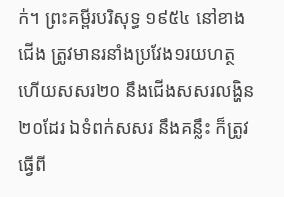ក់។ ព្រះគម្ពីរបរិសុទ្ធ ១៩៥៤ នៅខាងជើង ត្រូវមានរនាំងប្រវែង១រយហត្ថ ហើយសសរ២០ នឹងជើងសសរលង្ហិន២០ដែរ ឯទំពក់សសរ នឹងគន្លឹះ ក៏ត្រូវធ្វើពី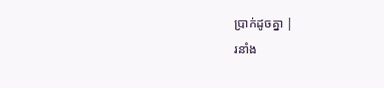ប្រាក់ដូចគ្នា |
រនាំង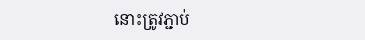នោះត្រូវភ្ជាប់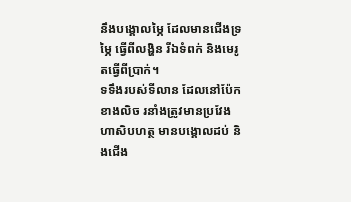នឹងបង្គោលម្ភៃ ដែលមានជើងទ្រម្ភៃ ធ្វើពីលង្ហិន រីឯទំពក់ និងមេរូតធ្វើពីប្រាក់។
ទទឹងរបស់ទីលាន ដែលនៅប៉ែកខាងលិច រនាំងត្រូវមានប្រវែងហាសិបហត្ថ មានបង្គោលដប់ និងជើង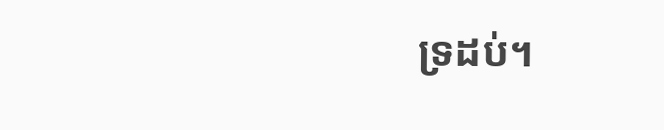ទ្រដប់។